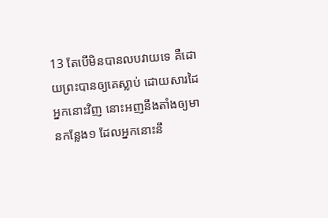13 តែបើមិនបានលបវាយទេ គឺដោយព្រះបានឲ្យគេស្លាប់ ដោយសារដៃអ្នកនោះវិញ នោះអញនឹងតាំងឲ្យមានកន្លែង១ ដែលអ្នកនោះនឹ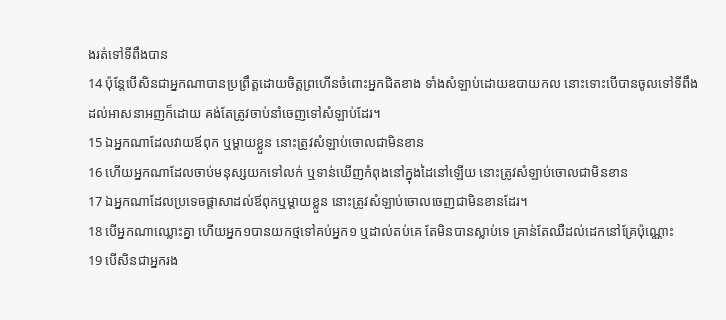ងរត់ទៅទីពឹងបាន
14 ប៉ុន្តែបើសិនជាអ្នកណាបានប្រព្រឹត្តដោយចិត្តព្រហើនចំពោះអ្នកជិតខាង ទាំងសំឡាប់ដោយឧបាយកល នោះទោះបើបានចូលទៅទីពឹងដល់អាសនាអញក៏ដោយ គង់តែត្រូវចាប់នាំចេញទៅសំឡាប់ដែរ។
15 ឯអ្នកណាដែលវាយឪពុក ឬម្តាយខ្លួន នោះត្រូវសំឡាប់ចោលជាមិនខាន
16 ហើយអ្នកណាដែលចាប់មនុស្សយកទៅលក់ ឬទាន់ឃើញកំពុងនៅក្នុងដៃនៅឡើយ នោះត្រូវសំឡាប់ចោលជាមិនខាន
17 ឯអ្នកណាដែលប្រទេចផ្តាសាដល់ឪពុកឬម្តាយខ្លួន នោះត្រូវសំឡាប់ចោលចេញជាមិនខានដែរ។
18 បើអ្នកណាឈ្លោះគ្នា ហើយអ្នក១បានយកថ្មទៅគប់អ្នក១ ឬដាល់តប់គេ តែមិនបានស្លាប់ទេ គ្រាន់តែឈឺដល់ដេកនៅគ្រែប៉ុណ្ណោះ
19 បើសិនជាអ្នករង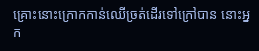គ្រោះនោះក្រោកកាន់ឈើច្រត់ដើរទៅក្រៅបាន នោះអ្នក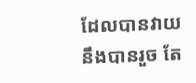ដែលបានវាយនឹងបានរួច តែ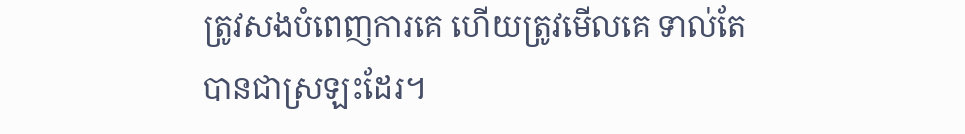ត្រូវសងបំពេញការគេ ហើយត្រូវមើលគេ ទាល់តែបានជាស្រឡះដែរ។